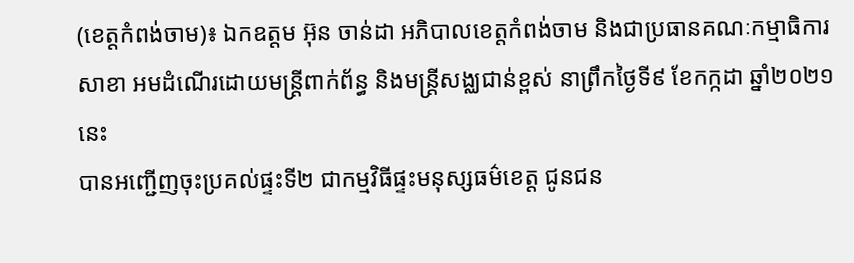(ខេត្ដកំពង់ចាម)៖ ឯកឧត្តម អ៊ុន ចាន់ដា អភិបាលខេត្តកំពង់ចាម និងជាប្រធានគណៈកម្មាធិការសាខា អមដំណើរដោយមន្ត្រីពាក់ព័ន្ធ និងមន្ត្រីសង្ឈជាន់ខ្ពស់ នាព្រឹកថ្ងៃទី៩ ខែកក្កដា ឆ្នាំ២០២១នេះ
បានអញ្ជើញចុះប្រគល់ផ្ទះទី២ ជាកម្មវិធីផ្ទះមនុស្សធម៌ខេត្ត ជូនជន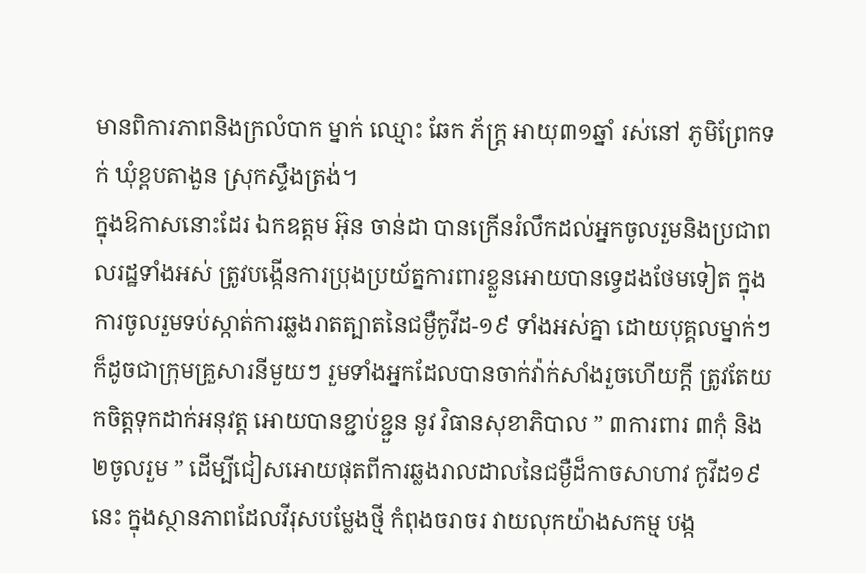មានពិការភាពនិងក្រលំបាក ម្នាក់ ឈ្មោះ ឆែក ភ័ក្ត្រ អាយុ៣១ឆ្នាំ រស់នៅ ភូមិព្រែកទក់ ឃុំខ្ពបតាងួន ស្រុកស្ទឹងត្រង់។
ក្នុងឱកាសនោះដែរ ឯកឧត្តម អ៊ុន ចាន់ដា បានក្រើនរំលឹកដល់អ្នកចូលរួមនិងប្រជាពលរដ្ឋទាំងអស់ ត្រូវបង្កើនការប្រុងប្រយ័ត្នការពារខ្លួនអោយបានទ្វេដងថែមទៀត ក្នុងការចូលរួមទប់ស្កាត់ការឆ្លងរាតត្បាតនៃជម្ងឺកូវីដ-១៩ ទាំងអស់គ្នា ដោយបុគ្គលម្នាក់ៗ ក៏ដូចជាក្រុមគ្រួសារនីមួយៗ រួមទាំងអ្នកដែលបានចាក់វ៉ាក់សាំងរួចហើយក្តី ត្រូវតែយកចិត្តទុកដាក់អនុវត្ត អោយបានខ្ជាប់ខ្ជួន នូវ វិធានសុខាភិបាល ” ៣ការពារ ៣កុំ និង ២ចូលរួម ” ដើម្បីជៀសអោយផុតពីការឆ្លងរាលដាលនៃជម្ងឺដ៏កាចសាហាវ កូវីដ១៩ នេះ ក្នុងស្ថានភាពដែលវីរុសបម្លែងថ្មី កំពុងចរាចរ វាយលុកយ៉ាងសកម្ម បង្ក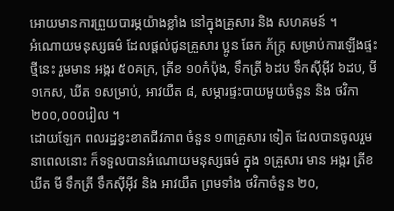អោយមានការព្រួយបារម្ភយ៉ាងខ្លាំង នៅក្នុងគ្រួសារ និង សហគមន៍ ។
អំណោយមនុស្សធម៌ ដែលផ្តល់ជូនគ្រួសារ ប្អូន ឆែក ភ័ក្ត្រ សម្រាប់ការឡើងផ្ទះថ្មីនេះ រួមមាន អង្ករ ៥០គក្រ, ត្រីខ ១០កំប៉ុង, ទឹកត្រី ៦ដប ទឹកស៊ីអ៊ីវ ៦ដប, មី ១កេស, ឃីត ១សម្រាប់, អាវយឺត ៨, សម្ភារផ្ទះបាយមួយចំនួន និង ថវិកា ២០០,០០០រៀល ។
ដោយឡែក ពលរដ្ឋខ្វះខាតជីវភាព ចំនួន ១៣គ្រួសារ ទៀត ដែលបានចូលរួមនាពេលនោះ ក៏ទទួលបានអំណោយមនុស្សធម៌ ក្នុង ១គ្រួសារ មាន អង្ករ ត្រីខ ឃីត មី ទឹកត្រី ទឹកស៊ីអ៊ីវ និង អាវយឺត ព្រមទាំង ថវិកាចំនួន ២០,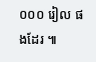០០០ រៀល ផងដែរ ៕